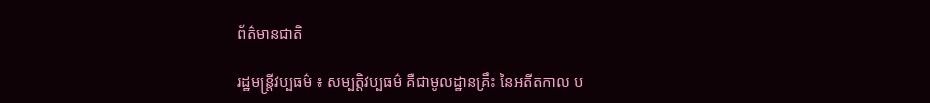ព័ត៌មានជាតិ

រដ្ឋមន្ត្រីវប្បធម៌ ៖ សម្បត្តិវប្បធម៌ គឺជាមូលដ្ឋានគ្រឹះ នៃអតីតកាល ប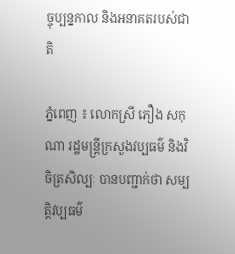ច្ចុប្បន្នកាល និងអនាគតរបស់ជាតិ

ភ្នំពេញ ៖ លោកស្រី ភឿង សកុណា រដ្ឋមន្ត្រីក្រសួងវប្បធម៌ និងវិចិត្រសិល្បៈ បានបញ្ជាក់ថា សម្បត្តិវប្បធម៌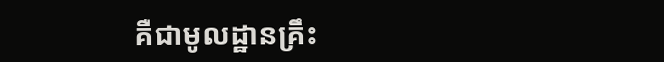គឺជាមូលដ្ឋានគ្រឹះ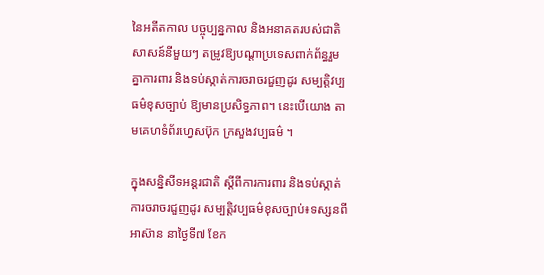នៃអតីតកាល បច្ចុប្បន្នកាល និងអនាគតរបស់ជាតិ សាសន៍នីមួយៗ តម្រូវឱ្យបណ្តាប្រទេសពាក់ព័ន្ធរួមគ្នាការពារ និងទប់ស្កាត់ការចរាចរជួញដូរ សម្បត្តិវប្បធម៌ខុសច្បាប់ ឱ្យមានប្រសិទ្ធភាព។ នេះបើយោង តាមគេហទំព័រហ្វេសប៊ុក ក្រសួងវប្បធម៌ ។

ក្នុងសន្និសីទអន្តរជាតិ ស្តីពីការការពារ និងទប់ស្កាត់ការចរាចរជួញដូរ សម្បត្តិវប្បធម៌ខុសច្បាប់៖ទស្សនពីអាស៊ាន នាថ្ងៃទី៧ ខែក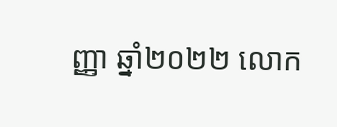ញ្ញា ឆ្នាំ២០២២ លោក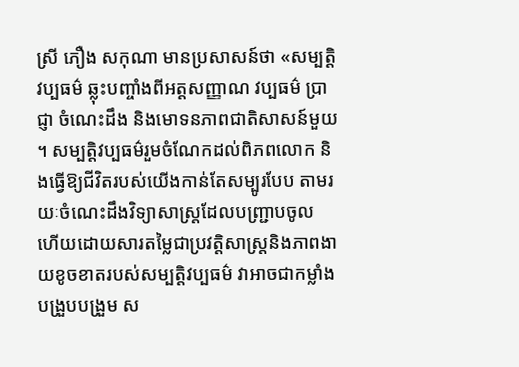ស្រី ភឿង សកុណា មានប្រសាសន៍ថា «សម្បត្តិវប្បធម៌ ឆ្លុះបញ្ចាំងពីអត្តសញ្ញាណ វប្បធម៌ ប្រាជ្ញា ចំណេះដឹង និងមោទនភាពជាតិសាសន៍មួយ ។ សម្បត្តិវប្បធម៌រួមចំណែកដល់ពិភពលោក និងធ្វើឱ្យជីវិតរបស់យើងកាន់តែសម្បូរបែប តាមរយៈចំណេះដឹងវិទ្យាសាស្ត្រដែលបញ្ជ្រាបចូល ហើយដោយសារតម្លៃជាប្រវត្តិសាស្ត្រនិងភាពងាយខូចខាតរបស់សម្បត្តិវប្បធម៌ វាអាចជាកម្លាំងបង្រួបបង្រួម ស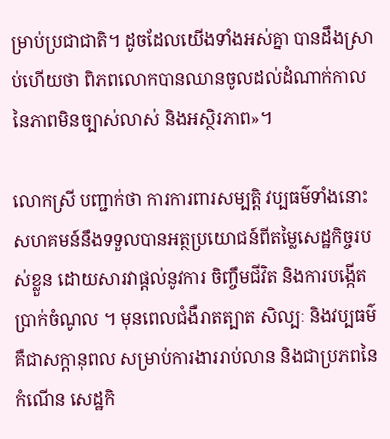ម្រាប់ប្រជាជាតិ។ ដូចដែលយើងទាំងអស់គ្នា បានដឹងស្រាប់ហើយថា ពិភពលោកបានឈានចូលដល់ដំណាក់កាល នៃភាពមិនច្បាស់លាស់ និងអស្ថិរភាព»។

លោកស្រី បញ្ជាក់ថា ការការពារសម្បត្តិ វប្បធម៌ទាំងនោះ សហគមន៍នឹងទទួលបានអត្ថប្រយោជន៍ពីតម្លៃសេដ្ឋកិច្ចរបស់ខ្លួន ដោយសារវាផ្តល់នូវការ ចិញ្ចឹមជីវិត និងការបង្កើតប្រាក់ចំណូល ។ មុនពេលជំងឺរាតត្បាត សិល្បៈ និងវប្បធម៌ គឺជាសក្តានុពល សម្រាប់ការងាររាប់លាន និងជាប្រភពនៃកំណើន សេដ្ឋកិ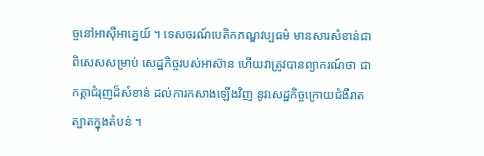ច្ចនៅអាស៊ីអាគ្នេយ៍ ។ ទេសចរណ៍បេតិកភណ្ឌវប្បធម៌ មានសារសំខាន់ជា ពិសេសសម្រាប់ សេដ្ឋកិច្ចរបស់អាស៊ាន ហើយវាត្រូវបានព្យាករណ៍ថា ជាកត្តាជំរុញដ៏សំខាន់ ដល់ការកសាងឡើងវិញ នូវសេដ្ឋកិច្ចក្រោយជំងឺរាតត្បាតក្នុងតំបន់ ។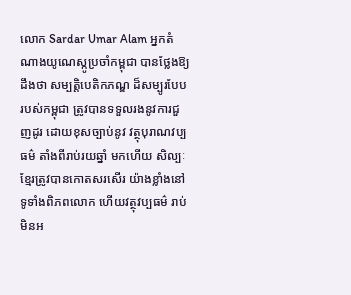លោក Sardar Umar Alam អ្នកតំណាងយូណេស្កូប្រចាំកម្ពុជា បានថ្លែងឱ្យដឹងថា សម្បត្តិបេតិកភណ្ឌ ដ៏សម្បូរបែបរបស់កម្ពុជា ត្រូវបានទទួលរងនូវការជួញដូរ ដោយខុសច្បាប់នូវ វត្ថុបុរាណវប្បធម៌ តាំងពីរាប់រយឆ្នាំ មកហើយ សិល្បៈខ្មែរត្រូវបានកោតសរសើរ យ៉ាងខ្លាំងនៅទូទាំងពិភពលោក ហើយវត្ថុវប្បធម៌ រាប់មិនអ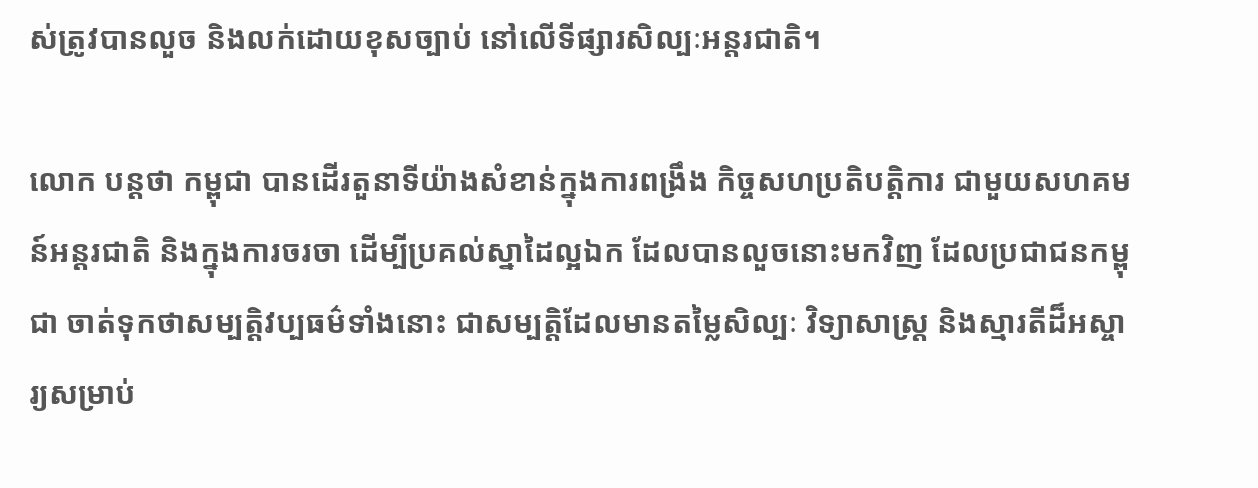ស់ត្រូវបានលួច និងលក់ដោយខុសច្បាប់ នៅលើទីផ្សារសិល្បៈអន្តរជាតិ។

លោក បន្ដថា កម្ពុជា បានដើរតួនាទីយ៉ាងសំខាន់ក្នុងការពង្រឹង កិច្ចសហប្រតិបត្តិការ ជាមួយសហគមន៍អន្តរជាតិ និងក្នុងការចរចា ដើម្បីប្រគល់ស្នាដៃល្អឯក ដែលបានលួចនោះមកវិញ ដែលប្រជាជនកម្ពុជា ចាត់ទុកថាសម្បត្តិវប្បធម៌ទាំងនោះ ជាសម្បត្តិដែលមានតម្លៃសិល្បៈ វិទ្យាសាស្ត្រ និងស្មារតីដ៏អស្ចារ្យសម្រាប់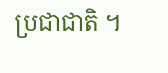ប្រជាជាតិ ។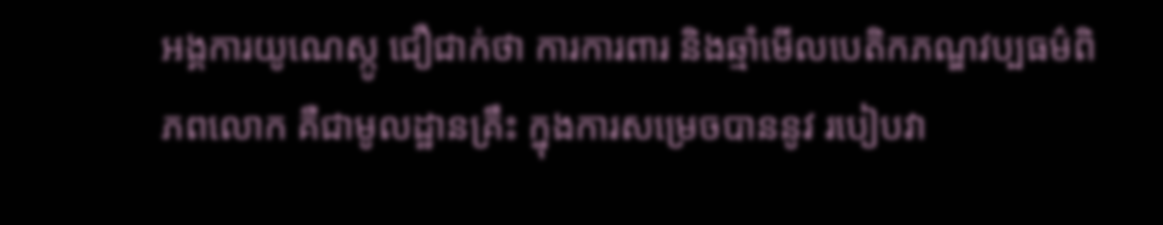អង្គការយូណេស្កូ ជឿជាក់ថា ការការពារ និងឆ្មាំមើលបេតិកភណ្ឌវប្បធម៌ពិភពលោក គឺជាមូលដ្ឋានគ្រឹះ ក្នុងការសម្រេចបាននូវ របៀបវា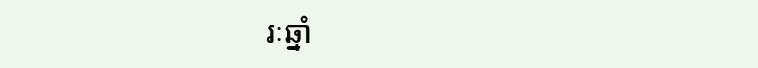រៈឆ្នាំ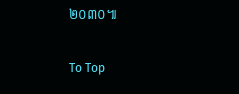២០៣០៕

To Top